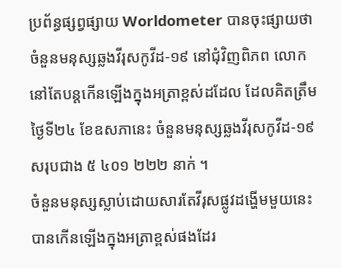ប្រព័ន្ធផ្សព្វផ្សាយ Worldometer បានចុះផ្សាយថា ចំនួនមនុស្សឆ្លងវីរុសកូវីដ-១៩ នៅជុំវិញពិភព លោក នៅតែបន្តកើនឡើងក្នុងអត្រាខ្ពស់ដដែល ដែលគិតត្រឹមថ្ងៃទី២៤ ខែឧសភានេះ ចំនួនមនុស្សឆ្លងវីរុសកូវីដ-១៩ សរុបជាង ៥ ៤០១ ២២២ នាក់ ។
ចំនួនមនុស្សស្លាប់ដោយសារតែវីរុសផ្លូវដង្ហើមមួយនេះ បានកើនឡើងក្នុងអត្រាខ្ពស់ផងដែរ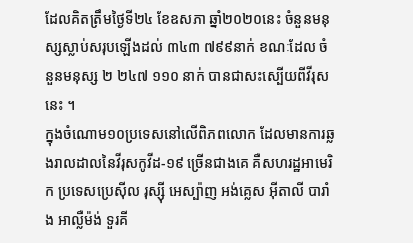ដែលគិតត្រឹមថ្ងៃទី២៤ ខែឧសភា ឆ្នាំ២០២០នេះ ចំនួនមនុស្សស្លាប់សរុបឡើងដល់ ៣៤៣ ៧៩៩នាក់ ខណៈដែល ចំនួនមនុស្ស ២ ២៤៧ ១១០ នាក់ បានជាសះស្បើយពីវីរុសនេះ ។
ក្នុងចំណោម១០ប្រទេសនៅលើពិភពលោក ដែលមានការឆ្លងរាលដាលនៃវីរុសកូវីដ-១៩ ច្រើនជាងគេ គឺសហរដ្ឋអាមេរិក ប្រទេសប្រេស៊ីល រុស្ស៊ី អេស្ប៉ាញ អង់គ្លេស អ៊ីតាលី បារាំង អាល្លឺម៉ង់ ទួរគី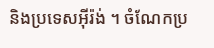និងប្រទេសអ៊ីរ៉ង់ ។ ចំណែកប្រ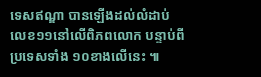ទេសឥណ្ឌា បានឡើងដល់លំដាប់លេខ១១នៅលើពិភពលោក បន្ទាប់ពីប្រទេសទាំង ១០ខាងលើនេះ ៕